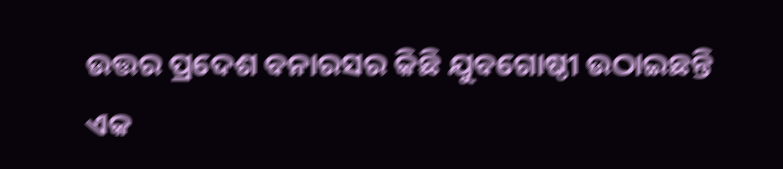ଉତ୍ତର ପ୍ରଦେଶ ବନାରସର କିଛି ଯୁବଗୋଷ୍ଠୀ ଉଠାଇଛନ୍ତି ଏକ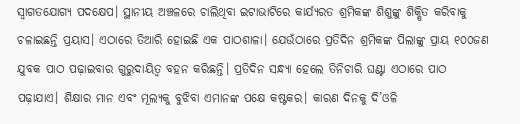ସ୍ବାଗତଯୋଗ୍ୟ ପଦକ୍ଷେପ। ସ୍ଥାନୀୟ ଅଞ୍ଚଳରେ ଚାଲିଥିବା ଇଟାଭାଟିରେ କାର୍ଯ୍ୟରତ ଶ୍ରମିକଙ୍କ ଶିଶୁଙ୍କୁ ଶିକ୍ଷିତ କରିବାକୁ ଚଳାଇଛନ୍ତି ପ୍ରୟାସ। ଏଠାରେ ତିଆରି ହୋଇଛି ଏକ ପାଠଶାଳା। ଯେଉଁଠାରେ ପ୍ରତିଦିନ ଶ୍ରମିକଙ୍କ ପିଲାଙ୍କୁ ପ୍ରାୟ ୧୦୦ଜଣ ଯୁବକ ପାଠ ପଢ଼ାଇବାର ଗୁରୁଦାୟିତ୍ୱ ବହନ କରିଛନ୍ତି। ପ୍ରତିଦିନ ସନ୍ଧ୍ୟା ହେଲେ ତିନିଚାରି ଘଣ୍ଟା ଏଠାରେ ପାଠ ପଢ଼ାଯାଏ। ଶିକ୍ଷାର ମାନ ଏବଂ ମୂଲ୍ୟକୁ ବୁଝିବା ଏମାନଙ୍କ ପକ୍ଷେ କଷ୍ଟକର। କାରଣ ଦିନକୁ ଦି’ଓଳି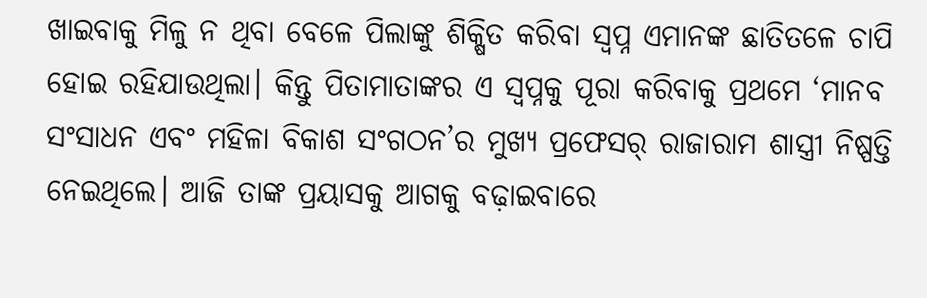ଖାଇବାକୁ ମିଳୁ ନ ଥିବା ବେଳେ ପିଲାଙ୍କୁ ଶିକ୍ଷିତ କରିବା ସ୍ବପ୍ନ ଏମାନଙ୍କ ଛାତିତଳେ ଚାପି ହୋଇ ରହିଯାଉଥିଲା। କିନ୍ତୁ ପିତାମାତାଙ୍କର ଏ ସ୍ବପ୍ନକୁ ପୂରା କରିବାକୁ ପ୍ରଥମେ ‘ମାନବ ସଂସାଧନ ଏବଂ ମହିଳା ବିକାଶ ସଂଗଠନ’ର ମୁଖ୍ୟ ପ୍ରଫେସର୍ ରାଜାରାମ ଶାସ୍ତ୍ରୀ ନିଷ୍ପତ୍ତି ନେଇଥିଲେ। ଆଜି ତାଙ୍କ ପ୍ରୟାସକୁ ଆଗକୁ ବଢ଼ାଇବାରେ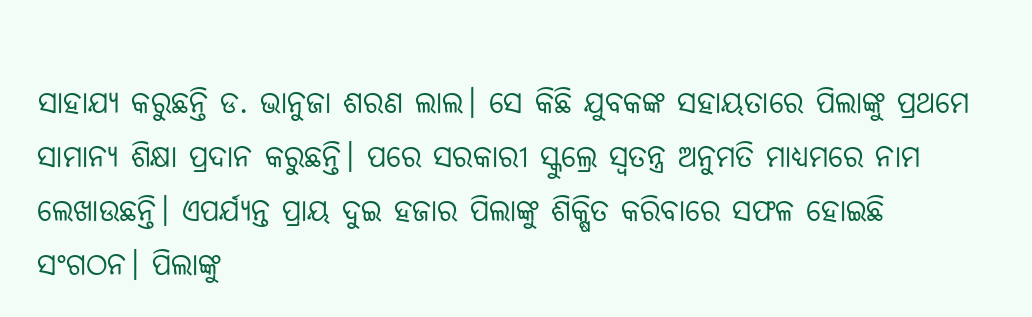ସାହାଯ୍ୟ କରୁଛନ୍ତି ଡ. ଭାନୁଜା ଶରଣ ଲାଲ। ସେ କିଛି ଯୁବକଙ୍କ ସହାୟତାରେ ପିଲାଙ୍କୁ ପ୍ରଥମେ ସାମାନ୍ୟ ଶିକ୍ଷା ପ୍ରଦାନ କରୁଛନ୍ତି। ପରେ ସରକାରୀ ସ୍କୁଲ୍ରେ ସ୍ବତନ୍ତ୍ର ଅନୁମତି ମାଧ୍ୟମରେ ନାମ ଲେଖାଉଛନ୍ତି। ଏପର୍ଯ୍ୟନ୍ତ ପ୍ରାୟ ଦୁଇ ହଜାର ପିଲାଙ୍କୁ ଶିକ୍ଷିତ କରିବାରେ ସଫଳ ହୋଇଛି ସଂଗଠନ। ପିଲାଙ୍କୁ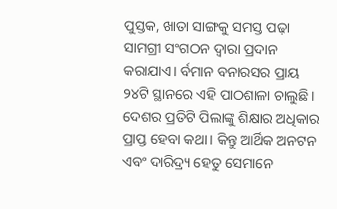ପୁସ୍ତକ, ଖାତା ସାଙ୍ଗକୁ ସମସ୍ତ ପଢ଼ା ସାମଗ୍ରୀ ସଂଗଠନ ଦ୍ୱାରା ପ୍ରଦାନ କରାଯାଏ। ର୍ବମାନ ବନାରସର ପ୍ରାୟ ୨୪ଟି ସ୍ଥାନରେ ଏହି ପାଠଶାଳା ଚାଲୁଛି। ଦେଶର ପ୍ରତିଟି ପିଲାଙ୍କୁ ଶିକ୍ଷାର ଅଧିକାର ପ୍ରାପ୍ତ ହେବା କଥା। କିନ୍ତୁ ଆର୍ଥିକ ଅନଟନ ଏବଂ ଦାରିଦ୍ର୍ୟ ହେତୁ ସେମାନେ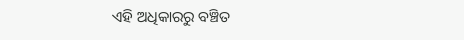ଏହି ଅଧିକାରରୁ ବଞ୍ଚିତ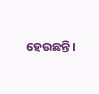ହେଉଛନ୍ତି।